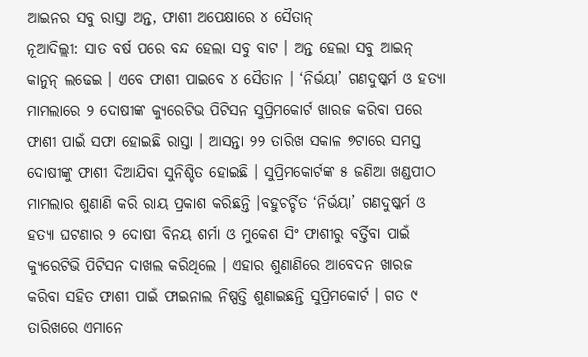ଆଇନର ସବୁ ରାସ୍ତା ଅନ୍ତ, ଫାଶୀ ଅପେକ୍ଷାରେ ୪ ସୈତାନ୍
ନୂଆଦିଲ୍ଲୀ: ସାତ ବର୍ଷ ପରେ ବନ୍ଦ ହେଲା ସବୁ ବାଟ । ଅନ୍ତ ହେଲା ସବୁ ଆଇନ୍ କାନୁନ୍ ଲଢେଇ । ଏବେ ଫାଶୀ ପାଇବେ ୪ ସୈତାନ । ‘ନିର୍ଭୟା’ ଗଣଦୁଷ୍କର୍ମ ଓ ହତ୍ୟା ମାମଲାରେ ୨ ଦୋଷୀଙ୍କ କ୍ୟୁରେଟିଭ ପିଟିସନ ସୁପ୍ରିମକୋର୍ଟ ଖାରଜ କରିବା ପରେ ଫାଶୀ ପାଇଁ ସଫା ହୋଇଛି ରାସ୍ତା । ଆସନ୍ତା ୨୨ ତାରିଖ ସକାଳ ୭ଟାରେ ସମସ୍ତ ଦୋଷୀଙ୍କୁ ଫାଶୀ ଦିଆଯିବା ସୁନିଶ୍ଚିତ ହୋଇଛି । ସୁପ୍ରିମକୋର୍ଟଙ୍କ ୫ ଜଣିଆ ଖଣ୍ଡପୀଠ ମାମଲାର ଶୁଣାଣି କରି ରାୟ ପ୍ରକାଶ କରିଛନ୍ତି ।ବହୁଚର୍ଚ୍ଚିତ ‘ନିର୍ଭୟା’ ଗଣଦୁଷ୍କର୍ମ ଓ ହତ୍ୟା ଘଟଣାର ୨ ଦୋଷୀ ବିନୟ ଶର୍ମା ଓ ମୁକେଶ ସିଂ ଫାଶୀରୁ ବର୍ତ୍ତିବା ପାଇଁ କ୍ୟୁରେଟିଭି ପିଟିସନ ଦାଖଲ କରିଥିଲେ । ଏହାର ଶୁଣାଣିରେ ଆବେଦନ ଖାରଜ କରିବା ସହିତ ଫାଶୀ ପାଇଁ ଫାଇନାଲ ନିଷ୍ପତ୍ତି ଶୁଣାଇଛନ୍ତି ସୁପ୍ରିମକୋର୍ଟ । ଗତ ୯ ତାରିଖରେ ଏମାନେ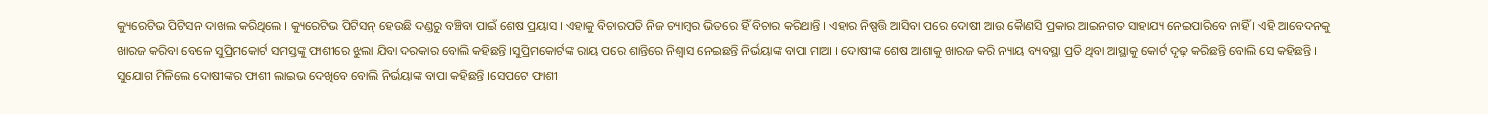କ୍ୟୁରେଟିଭ ପିଟିସନ ଦାଖଲ କରିଥିଲେ । କ୍ୟୁରେଟିଭ ପିଟିସନ୍ ହେଉଛି ଦଣ୍ଡରୁ ବଞ୍ଚିବା ପାଇଁ ଶେଷ ପ୍ରୟାସ । ଏହାକୁ ବିଚାରପତି ନିଜ ଚ୍ୟାମ୍ବର ଭିତରେ ହିଁ ବିଚାର କରିଥାନ୍ତି । ଏହାର ନିଷ୍ପତ୍ତି ଆସିବା ପରେ ଦୋଷୀ ଆଉ କୈାଣସି ପ୍ରକାର ଆଇନଗତ ସାହାଯ୍ୟ ନେଇପାରିବେ ନାହିଁ । ଏହି ଆବେଦନକୁ ଖାରଜ କରିବା ବେଳେ ସୁପ୍ରିମକୋର୍ଟ ସମସ୍ତଙ୍କୁ ଫାଶୀରେ ଝୁଲା ଯିବା ଦରକାର ବୋଲି କହିଛନ୍ତି ।ସୁପ୍ରିମକୋର୍ଟଙ୍କ ରାୟ ପରେ ଶାନ୍ତିରେ ନିଶ୍ୱାସ ନେଇଛନ୍ତି ନିର୍ଭୟାଙ୍କ ବାପା ମାଆ । ଦୋଷୀଙ୍କ ଶେଷ ଆଶାକୁ ଖାରଜ କରି ନ୍ୟାୟ ବ୍ୟବସ୍ଥା ପ୍ରତି ଥିବା ଆସ୍ଥାକୁ କୋର୍ଟ ଦୃଢ଼ କରିଛନ୍ତି ବୋଲି ସେ କହିଛନ୍ତି । ସୁଯୋଗ ମିଳିଲେ ଦୋଷୀଙ୍କର ଫାଶୀ ଲାଇଭ ଦେଖିବେ ବୋଲି ନିର୍ଭୟାଙ୍କ ବାପା କହିଛନ୍ତି ।ସେପଟେ ଫାଶୀ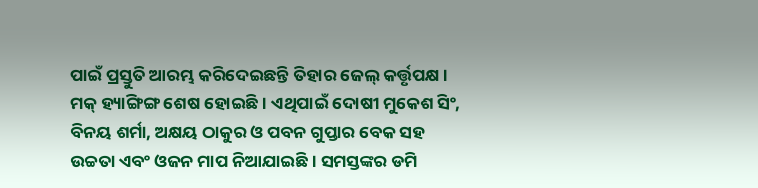ପାଇଁ ପ୍ରସ୍ତୁତି ଆରମ୍ଭ କରିଦେଇଛନ୍ତି ତିହାର ଜେଲ୍ କର୍ତ୍ତୃପକ୍ଷ । ମକ୍ ହ୍ୟାଙ୍ଗିଙ୍ଗ ଶେଷ ହୋଇଛି । ଏଥିପାଇଁ ଦୋଷୀ ମୁକେଶ ସିଂ, ବିନୟ ଶର୍ମା, ଅକ୍ଷୟ ଠାକୁର ଓ ପବନ ଗୁପ୍ତାର ବେକ ସହ ଉଚ୍ଚତା ଏବଂ ଓଜନ ମାପ ନିଆଯାଇଛି । ସମସ୍ତଙ୍କର ଡମି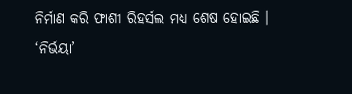ନିର୍ମାଣ କରି ଫାଶୀ ରିହର୍ସଲ ମଧ୍ୟ ଶେଷ ହୋଇଛି ।
‘ନିର୍ଭୟା’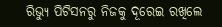ରିଭ୍ୟୁ ପିଟିସନରୁ ନିଜକୁ ଦୂରେଇ ରଖିଲେ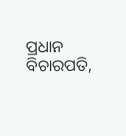ପ୍ରଧାନ ବିଚାରପତି,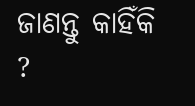ଜାଣନ୍ତୁ କାହିଁକି ?